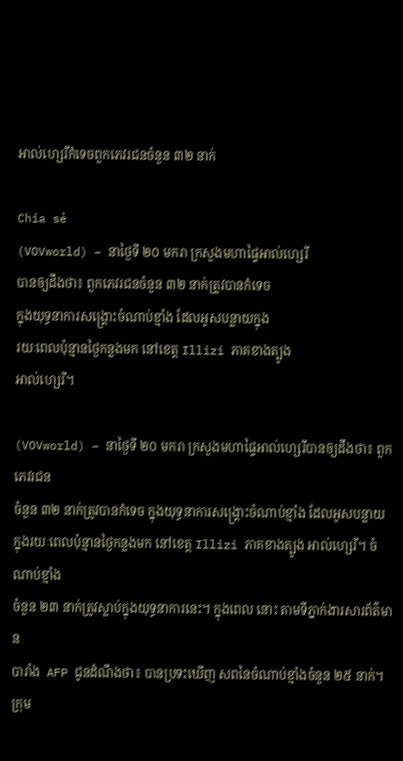អាល់ហ្សេរីកំទេចពួកភេវរជនចំនួន ៣២ នាក់

Chia sẻ
(VOVworld) – នាថ្ងៃទី ២០ មករា ក្រសួងមហាផ្ទៃអាល់ហ្សេរី
បានឲ្យដឹងថា៖ ពួកភេវរជនចំនួន ៣២ នាក់ត្រូវបានកំទេច
ក្នុងយុទ្ធនាការសង្គ្រោះចំណាប់ខ្មាំង ដែលអូសបន្លាយក្នុង
រយៈពេលប៉ុន្មានថ្ងៃកន្លងមក នៅខេត្ត Illizi ភាគខាងត្បូង
អាល់ហ្សេរី។

(VOVworld) – នាថ្ងៃទី ២០ មករា ក្រសួងមហាផ្ទៃអាល់ហ្សេរីបានឲ្យដឹងថា៖ ពួកភេវរជន
ចំនួន ៣២ នាក់ត្រូវបានកំទេច ក្នុងយុទ្ធនាការសង្គ្រោះចំណាប់ខ្មាំង ដែលអូសបន្លាយ
ក្នុងរយៈពេលប៉ុន្មានថ្ងៃកន្លងមក នៅខេត្ត Illizi ភាគខាងត្បូង អាល់ហ្សេរី។ ចំណាប់ខ្មាំង
ចំនួន ២៣ នាក់ត្រូវស្លាប់ក្នុងយុទ្ធនាការនេះ។ ក្នុងពេល នោះ តាមទីភ្នាក់ងារសារព័ត៌មាន
បារាំង  AFP ជូនដំណឹងថា៖ បានប្រទះឃើញ សពនៃចំណាប់ខ្មាំងចំនួន ២៥ នាក់។ ក្រុម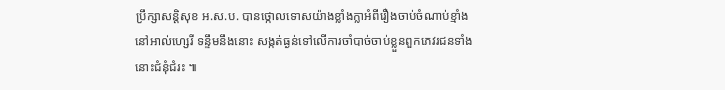ប្រឹក្សាសន្តិសុខ អ.ស.ប. បានថ្កោលទោសយ៉ាងខ្លាំងក្លាអំពីរឿងចាប់ចំណាប់ខ្មាំង
នៅអាល់ហ្សេរី ទន្ទឹមនឹងនោះ សង្កត់ធ្ងន់ទៅលើការចាំបាច់ចាប់ខ្លួនពួកភេវរជនទាំង
នោះជំនុំជំរះ ៕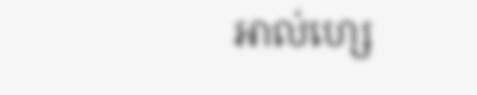អាល់ហ្សេ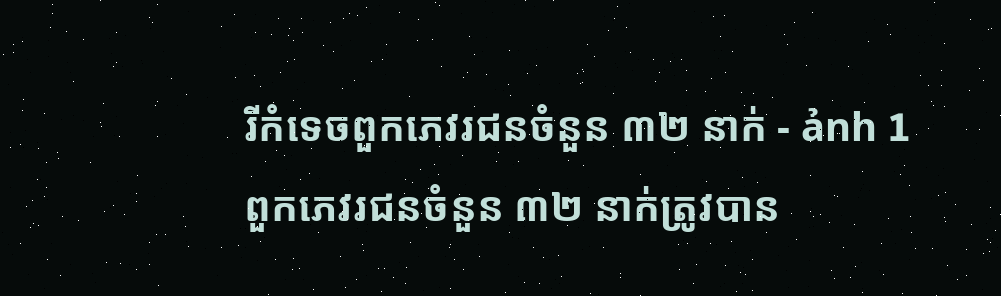រីកំទេចពួកភេវរជនចំនួន ៣២ នាក់ - ảnh 1
ពួកភេវរជនចំនួន ៣២ នាក់ត្រូវបាន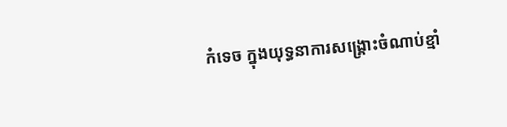កំទេច ក្នុងយុទ្ធនាការសង្គ្រោះចំណាប់ខ្មាំ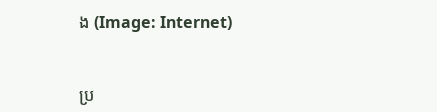ង (Image: Internet)


ប្រ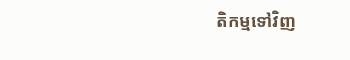តិកម្មទៅវិញ